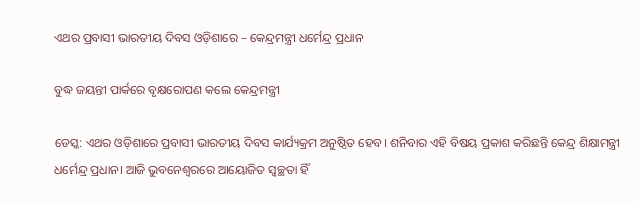ଏଥର ପ୍ରବାସୀ ଭାରତୀୟ ଦିବସ ଓଡ଼ିଶାରେ – କେନ୍ଦ୍ରମନ୍ତ୍ରୀ ଧର୍ମେନ୍ଦ୍ର ପ୍ରଧାନ

ବୁଦ୍ଧ ଜୟନ୍ତୀ ପାର୍କରେ ବୃକ୍ଷରୋପଣ କଲେ କେନ୍ଦ୍ରମନ୍ତ୍ରୀ

ଡେସ୍କ: ଏଥର ଓଡ଼ିଶାରେ ପ୍ରବାସୀ ଭାରତୀୟ ଦିବସ କାର୍ଯ୍ୟକ୍ରମ ଅନୁଷ୍ଠିତ ହେବ। ଶନିବାର ଏହି ବିଷୟ ପ୍ରକାଶ କରିଛନ୍ତି କେନ୍ଦ୍ର ଶିକ୍ଷାମନ୍ତ୍ରୀ ଧର୍ମେନ୍ଦ୍ର ପ୍ରଧାନ। ଆଜି ଭୁବନେଶ୍ୱରରେ ଆୟୋଜିତ ସ୍ୱଚ୍ଛତା ହିଁ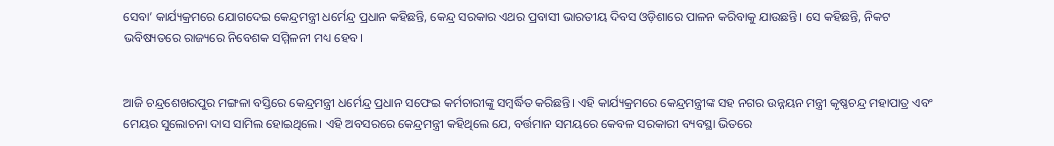ସେବା’ କାର୍ଯ୍ୟକ୍ରମରେ ଯୋଗଦେଇ କେନ୍ଦ୍ରମନ୍ତ୍ରୀ ଧର୍ମେନ୍ଦ୍ର ପ୍ରଧାନ କହିଛନ୍ତି, କେନ୍ଦ୍ର ସରକାର ଏଥର ପ୍ରବାସୀ ଭାରତୀୟ ଦିବସ ଓଡ଼ିଶାରେ ପାଳନ କରିବାକୁ ଯାଉଛନ୍ତି। ସେ କହିଛନ୍ତି, ନିକଟ ଭବିଷ୍ୟତରେ ରାଜ୍ୟରେ ନିବେଶକ ସମ୍ମିଳନୀ ମଧ୍ୟ ହେବ।


ଆଜି ଚନ୍ଦ୍ରଶେଖରପୁର ମଙ୍ଗଳା ବସ୍ତିରେ କେନ୍ଦ୍ରମନ୍ତ୍ରୀ ଧର୍ମେନ୍ଦ୍ର ପ୍ରଧାନ ସଫେଇ କର୍ମଚାରୀଙ୍କୁ ସମ୍ବର୍ଦ୍ଧିତ କରିଛନ୍ତି। ଏହି କାର୍ଯ୍ୟକ୍ରମରେ କେନ୍ଦ୍ରମନ୍ତ୍ରୀଙ୍କ ସହ ନଗର ଉନ୍ନୟନ ମନ୍ତ୍ରୀ କୃଷ୍ଣଚନ୍ଦ୍ର ମହାପାତ୍ର ଏବଂ ମେୟର ସୁଲୋଚନା ଦାସ ସାମିଲ ହୋଇଥିଲେ। ଏହି ଅବସରରେ କେନ୍ଦ୍ରମନ୍ତ୍ରୀ କହିଥିଲେ ଯେ, ବର୍ତ୍ତମାନ ସମୟରେ କେବଳ ସରକାରୀ ବ୍ୟବସ୍ଥା ଭିତରେ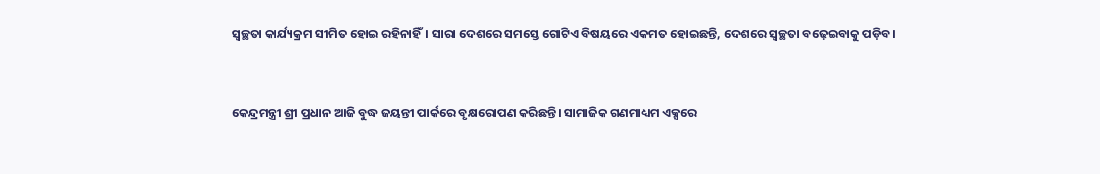ସ୍ୱଚ୍ଛତା କାର୍ଯ୍ୟକ୍ରମ ସୀମିତ ହୋଇ ରହିନାହିଁ। ସାରା ଦେଶରେ ସମସ୍ତେ ଗୋଟିଏ ବିଷୟରେ ଏକମତ ହୋଇଛନ୍ତି, ଦେଶରେ ସ୍ୱଚ୍ଛତା ବଢ଼େଇବାକୁ ପଡ଼ିବ।


କେନ୍ଦ୍ରମନ୍ତ୍ରୀ ଶ୍ରୀ ପ୍ରଧାନ ଆଜି ବୁଦ୍ଧ ଜୟନ୍ତୀ ପାର୍କରେ ବୃକ୍ଷରୋପଣ କରିଛନ୍ତି। ସାମାଜିକ ଗଣମାଧ୍ୟମ ଏକ୍ସରେ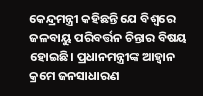କେନ୍ଦ୍ରମନ୍ତ୍ରୀ କହିଛନ୍ତି ଯେ ବିଶ୍ୱରେ ଜଳବାୟୁ ପରିବର୍ତ୍ତନ ଚିନ୍ତାର ବିଷୟ ହୋଇଛି। ପ୍ରଧାନମନ୍ତ୍ରୀଙ୍କ ଆହ୍ୱାନ କ୍ରମେ ଜନସାଧାରଣ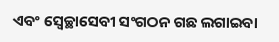ଏବଂ ସ୍ୱେଚ୍ଛାସେବୀ ସଂଗଠନ ଗଛ ଲଗାଇବା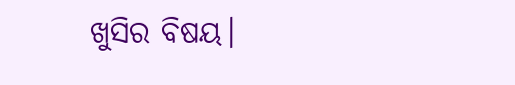ଖୁସିର ବିଷୟ।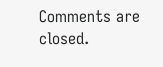Comments are closed.